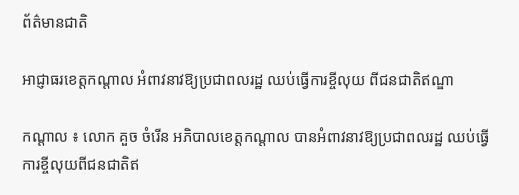ព័ត៌មានជាតិ

អាជ្ញាធរខេត្តកណ្ដាល អំពាវនាវឱ្យប្រជាពលរដ្ឋ ឈប់ធ្វើការខ្ចីលុយ ពីជនជាតិឥណ្ឌា

កណ្ដាល ៖ លោក គួច ចំរើន អភិបាលខេត្តកណ្ដាល បានអំពាវនាវឱ្យប្រជាពលរដ្ឋ ឈប់ធ្វើការខ្ចីលុយពីជនជាតិឥ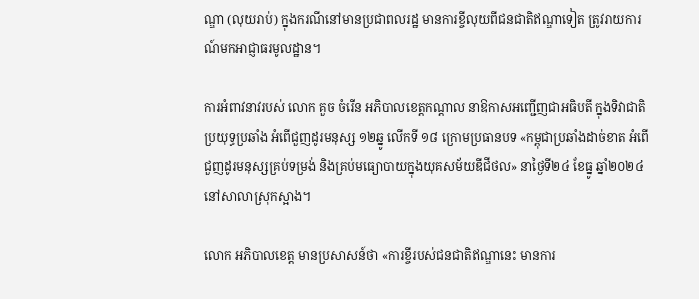ណ្ឌា (លុយរាប់) ក្នុងករណីនៅមានប្រជាពលរដ្ឋ មានការខ្ចីលុយពីជនជាតិឥណ្ឌាទៀត ត្រូវរាយការណ៍មកអាជ្ញាធរមូលដ្ឋាន។

ការអំពាវនាវរបស់ លោក គួច ចំរើន អភិបាលខេត្តកណ្ដាល នាឱកាសអញ្ជើញជាអធិបតី ក្នុងទិវាជាតិប្រយុទ្ធប្រឆាំង អំពើជួញដូរមនុស្ស ១២ឆ្នូ លើកទី ១៨ ក្រោមប្រធានបទ «កម្ពុជាប្រឆាំងដាច់ខាត អំពើជួញដូរមនុស្សគ្រប់ទម្រង់ និងគ្រប់មធ្យោបាយក្នុងយុគសម័យឌីជីថល» នាថ្ងៃទី២៤ ខែធ្នូ ឆ្នាំ២០២៤ នៅសាលាស្រុកស្អាង។

លោក អភិបាលខេត្ត មានប្រសាសន៍ថា «ការខ្ចីរបស់ជនជាតិឥណ្ឌានេះ មានការ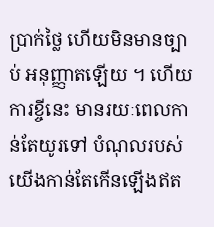ប្រាក់ថ្លៃ ហើយមិនមានច្បាប់ អនុញ្ញាតឡើយ ។ ហើយការខ្ចីនេះ មានរយៈពេលកាន់តែយូរទៅ បំណុលរបស់យើងកាន់តែកើនឡើងឥត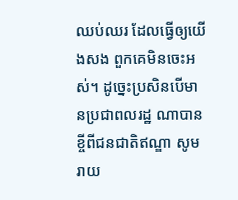ឈប់ឈរ ដែលធ្វើឲ្យយើងសង ពួកគេមិនចេះអស់។ ដូច្នេះប្រសិនបើមានប្រជាពលរដ្ឋ ណាបានខ្ចីពីជនជាតិឥណ្ឌា សូមរាយ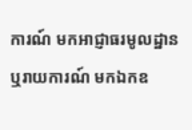ការណ៍ មកអាជ្ញាធរមូលដ្ឋាន ឬរាយការណ៍ មកឯកឧ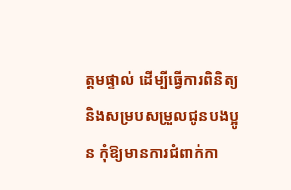ត្តមផ្ទាល់ ដើម្បីធ្វើការពិនិត្យ និងសម្របសម្រួលជូនបងប្អូន កុំឱ្យមានការជំពាក់កា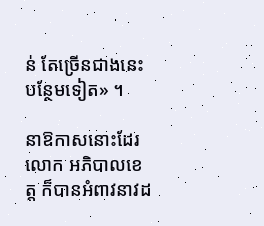ន់ តែច្រើនជាងនេះបន្ថែមទៀត» ។

នាឱកាសនោះដែរ លោក អភិបាលខេត្ត ក៏បានអំពាវនាវដ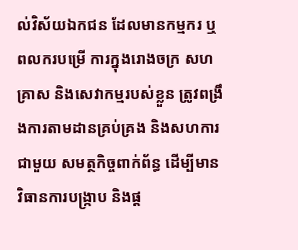ល់វិស័យឯកជន ដែលមានកម្មករ ឬពលករបម្រើ ការក្នុងរោងចក្រ សហគ្រាស និងសេវាកម្មរបស់ខ្លួន ត្រូវពង្រឹងការតាមដានគ្រប់គ្រង និងសហការជាមួយ សមត្ថកិច្ចពាក់ព័ន្ធ ដើម្បីមានវិធានការបង្ក្រាប និងផ្ត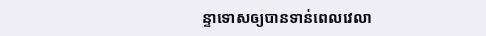ន្ទាទោសឲ្យបានទាន់ពេលវេលា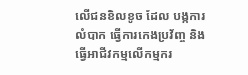លើជនខិលខូច ដែល បង្កការលំបាក ធ្វើការកេងប្រវ័ញ្ច និងធ្វើអាជីវកម្មលើកម្មករ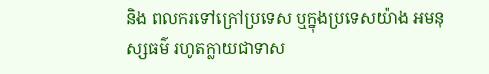និង ពលករទៅក្រៅប្រទេស ឬក្នុងប្រទេសយ៉ាង អមនុស្សធម៌ រហូតក្លាយជាទាស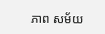ភាព សម័យ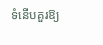ទំនើបគួរឱ្យ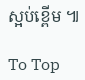ស្អប់ខ្ពើម ៕

To Top